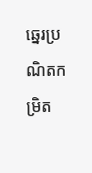ឆ្នេរប្រណិតកម្រិត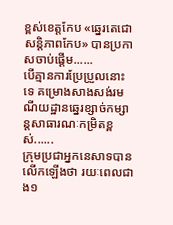ខ្ពស់ខេត្តកែប «ឆ្នេរតេជោសន្តិភាពកែប» បានប្រកាសចាប់ផ្តើម......
បើគ្មានការប្រែប្រួលនោះទេ គម្រោងសាងសង់រមណីយដ្ឋានឆ្នេរខ្សាច់កម្សាន្តសាធារណៈកម្រិតខ្ពស់......
ក្រុមប្រជាអ្នកនេសាទបានលើកឡើងថា រយៈពេលជាង១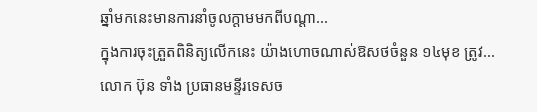ឆ្នាំមកនេះមានការនាំចូលក្តាមមកពីបណ្តា...
ក្នុងការចុះត្រួតពិនិត្យលើកនេះ យ៉ាងហោចណាស់ឱសថចំនួន ១៤មុខ ត្រូវ...
លោក ប៊ុន ទាំង ប្រធានមន្ទីរទេសច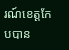រណ៍ខេត្តកែបបាន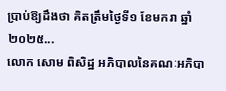ប្រាប់ឱ្យដឹងថា គិតត្រឹមថ្ងៃទី១ ខែមករា ឆ្នាំ២០២៥...
លោក សោម ពិសិដ្ឋ អភិបាលនៃគណៈអភិបា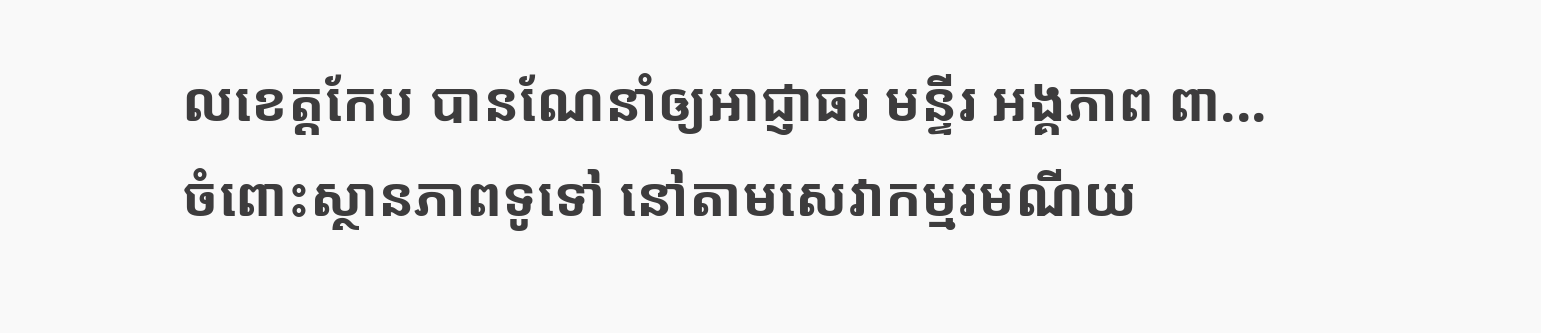លខេត្តកែប បានណែនាំឲ្យអាជ្ញាធរ មន្ទីរ អង្គភាព ពា...
ចំពោះស្ថានភាពទូទៅ នៅតាមសេវាកម្មរមណីយ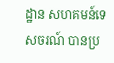ដ្ឋាន សហគមន៍ទេសចរណ៍ បានប្រ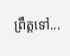ព្រឹត្តទៅ...